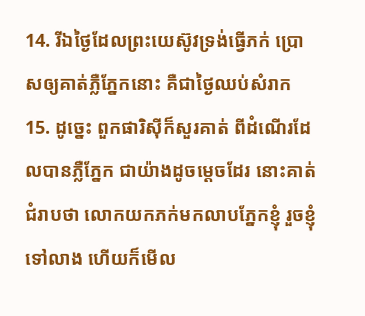14. រីឯថ្ងៃដែលព្រះយេស៊ូវទ្រង់ធ្វើភក់ ប្រោសឲ្យគាត់ភ្លឺភ្នែកនោះ គឺជាថ្ងៃឈប់សំរាក
15. ដូច្នេះ ពួកផារិស៊ីក៏សួរគាត់ ពីដំណើរដែលបានភ្លឺភ្នែក ជាយ៉ាងដូចម្តេចដែរ នោះគាត់ជំរាបថា លោកយកភក់មកលាបភ្នែកខ្ញុំ រួចខ្ញុំទៅលាង ហើយក៏មើល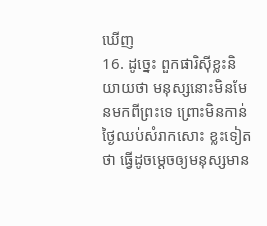ឃើញ
16. ដូច្នេះ ពួកផារិស៊ីខ្លះនិយាយថា មនុស្សនោះមិនមែនមកពីព្រះទេ ព្រោះមិនកាន់ថ្ងៃឈប់សំរាកសោះ ខ្លះទៀតថា ធ្វើដូចម្តេចឲ្យមនុស្សមាន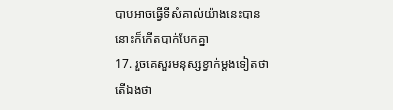បាបអាចធ្វើទីសំគាល់យ៉ាងនេះបាន នោះក៏កើតបាក់បែកគ្នា
17. រួចគេសួរមនុស្សខ្វាក់ម្តងទៀតថា តើឯងថា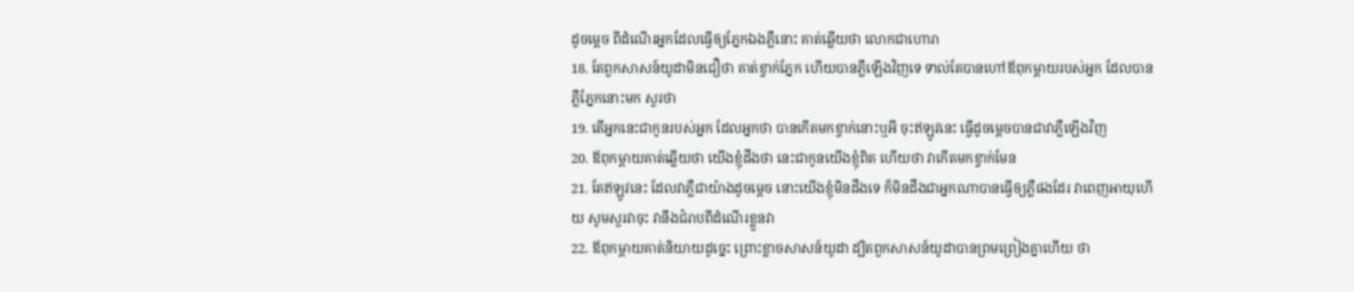ដូចម្តេច ពីដំណើរអ្នកដែលធ្វើឲ្យភ្នែកឯងភ្លឺនោះ គាត់ឆ្លើយថា លោកជាហោរា
18. តែពួកសាសន៍យូដាមិនជឿថា គាត់ខ្វាក់ភ្នែក ហើយបានភ្លឺឡើងវិញទេ ទាល់តែបានហៅឪពុកម្តាយរបស់អ្នក ដែលបានភ្លឺភ្នែកនោះមក សួរថា
19. តើអ្នកនេះជាកូនរបស់អ្នក ដែលអ្នកថា បានកើតមកខ្វាក់នោះឬអី ចុះឥឡូវនេះ ធ្វើដូចម្តេចបានជាវាភ្លឺឡើងវិញ
20. ឪពុកម្តាយគាត់ឆ្លើយថា យើងខ្ញុំដឹងថា នេះជាកូនយើងខ្ញុំពិត ហើយថា វាកើតមកខ្វាក់មែន
21. តែឥឡូវនេះ ដែលវាភ្លឺជាយ៉ាងដូចម្តេច នោះយើងខ្ញុំមិនដឹងទេ ក៏មិនដឹងជាអ្នកណាបានធ្វើឲ្យភ្លឺផងដែរ វាពេញអាយុហើយ សូមសួរវាចុះ វានឹងជំរាបពីដំណើរខ្លួនវា
22. ឪពុកម្តាយគាត់និយាយដូច្នេះ ព្រោះខ្លាចសាសន៍យូដា ដ្បិតពួកសាសន៍យូដាបានព្រមព្រៀងគ្នាហើយ ថា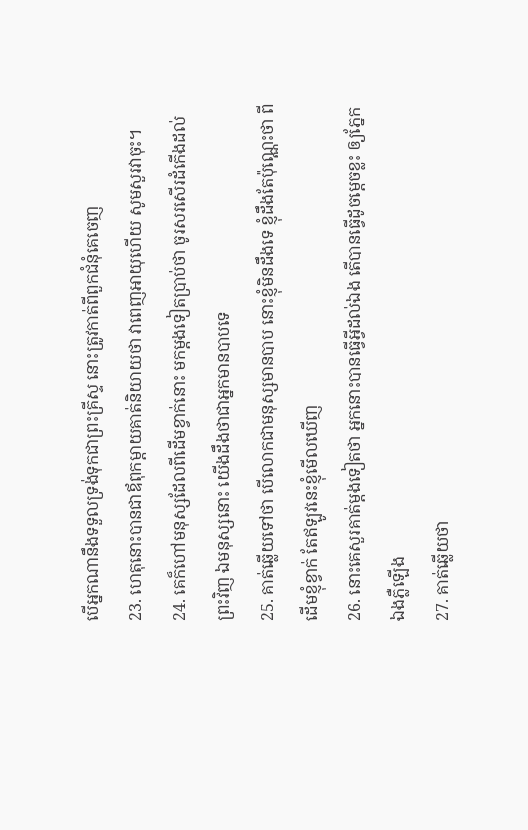បើអ្នកណានឹងទទួលទ្រង់ទុកជាព្រះគ្រីស្ទ នោះត្រូវកាត់ពីពួកជំនុំគេចេញ
23. ហេតុនោះបានជាឪពុកម្តាយគាត់និយាយថា វាពេញអាយុហើយ សូមសួរវាចុះ។
24. គេក៏ហៅមនុស្សដែលពីដើមខ្វាក់នោះ មកម្តងទៀតប្រាប់ថា ចូរសរសើរដំកើងដល់ព្រះវិញ ឯមនុស្សនោះ យើងដឹងថាជាអ្នកមានបាបទេ
25. គាត់ឆ្លើយទៅថា បើលោកជាមនុស្សមានបាប នោះខ្ញុំមិនដឹងទេ ខ្ញុំដឹងតែប៉ុណ្ណេះថា ពីដើមខ្ញុំខ្វាក់ តែឥឡូវនេះខ្ញុំមើលឃើញ
26. នោះគេសួរគាត់ម្តងទៀតថា អ្នកនោះបានធ្វើអ្វីដល់ឯង តើបានធ្វើដូចម្តេចខ្លះ ឲ្យភ្នែកឯងភ្លឺឡើង
27. គាត់ឆ្លើយថា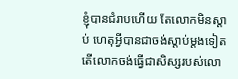ខ្ញុំបានជំរាបហើយ តែលោកមិនស្តាប់ ហេតុអ្វីបានជាចង់ស្តាប់ម្តងទៀត តើលោកចង់ធ្វើជាសិស្សរបស់លោ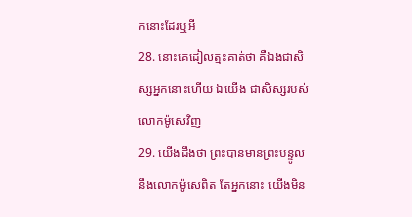កនោះដែរឬអី
28. នោះគេដៀលត្មះគាត់ថា គឺឯងជាសិស្សអ្នកនោះហើយ ឯយើង ជាសិស្សរបស់លោកម៉ូសេវិញ
29. យើងដឹងថា ព្រះបានមានព្រះបន្ទូលនឹងលោកម៉ូសេពិត តែអ្នកនោះ យើងមិន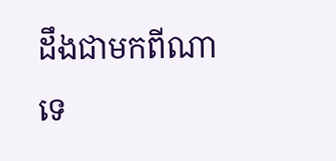ដឹងជាមកពីណាទេ